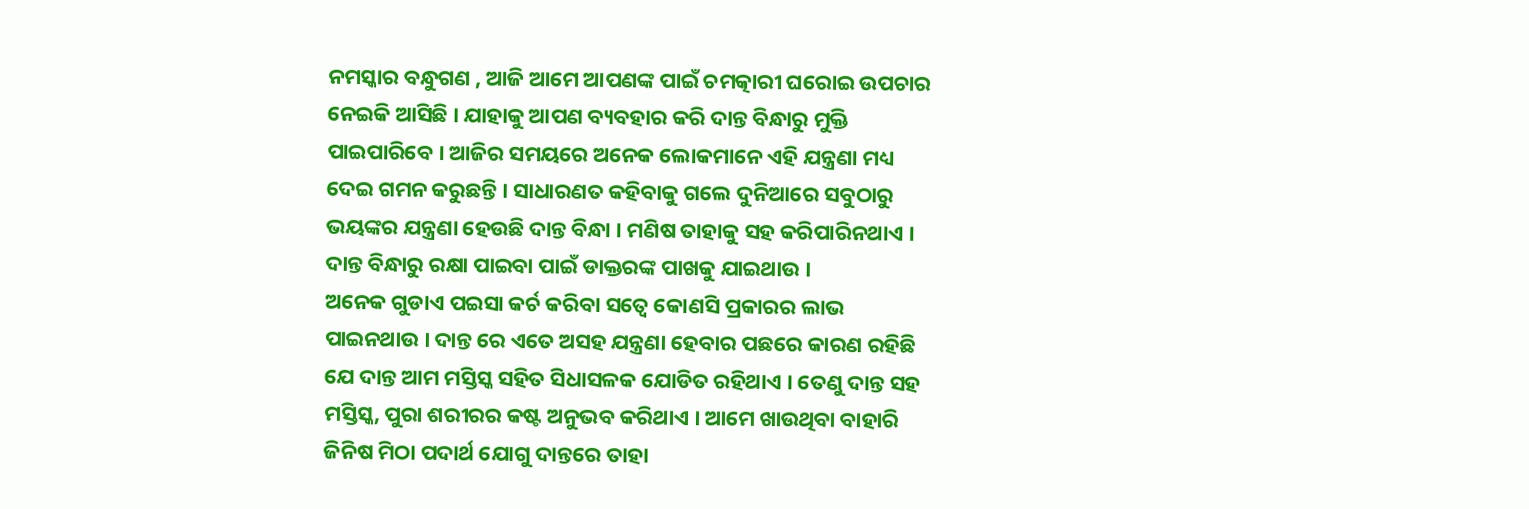ନମସ୍କାର ବନ୍ଧୁଗଣ , ଆଜି ଆମେ ଆପଣଙ୍କ ପାଇଁ ଚମତ୍କାରୀ ଘରୋଇ ଉପଚାର ନେଇକି ଆସିଛି । ଯାହାକୁ ଆପଣ ବ୍ୟବହାର କରି ଦାନ୍ତ ବିନ୍ଧାରୁ ମୁକ୍ତି ପାଇପାରିବେ । ଆଜିର ସମୟରେ ଅନେକ ଲୋକମାନେ ଏହି ଯନ୍ତ୍ରଣା ମଧ୍ୟ ଦେଇ ଗମନ କରୁଛନ୍ତି । ସାଧାରଣତ କହିବାକୁ ଗଲେ ଦୁନିଆରେ ସବୁଠାରୁ ଭୟଙ୍କର ଯନ୍ତ୍ରଣା ହେଉଛି ଦାନ୍ତ ବିନ୍ଧା । ମଣିଷ ତାହାକୁ ସହ କରିପାରିନଥାଏ । ଦାନ୍ତ ବିନ୍ଧାରୁ ରକ୍ଷା ପାଇବା ପାଇଁ ଡାକ୍ତରଙ୍କ ପାଖକୁ ଯାଇଥାଉ ।
ଅନେକ ଗୁଡାଏ ପଇସା କର୍ଚ କରିବା ସତ୍ବେ କୋଣସି ପ୍ରକାରର ଲାଭ ପାଇନଥାଉ । ଦାନ୍ତ ରେ ଏତେ ଅସହ ଯନ୍ତ୍ରଣା ହେବାର ପଛରେ କାରଣ ରହିଛି ଯେ ଦାନ୍ତ ଆମ ମସ୍ତିସ୍କ ସହିତ ସିଧାସଳକ ଯୋଡିତ ରହିଥାଏ । ତେଣୁ ଦାନ୍ତ ସହ ମସ୍ତିସ୍କ, ପୁରା ଶରୀରର କଷ୍ଟ ଅନୁଭବ କରିଥାଏ । ଆମେ ଖାଉଥିବା ବାହାରି ଜିନିଷ ମିଠା ପଦାର୍ଥ ଯୋଗୁ ଦାନ୍ତରେ ତାହା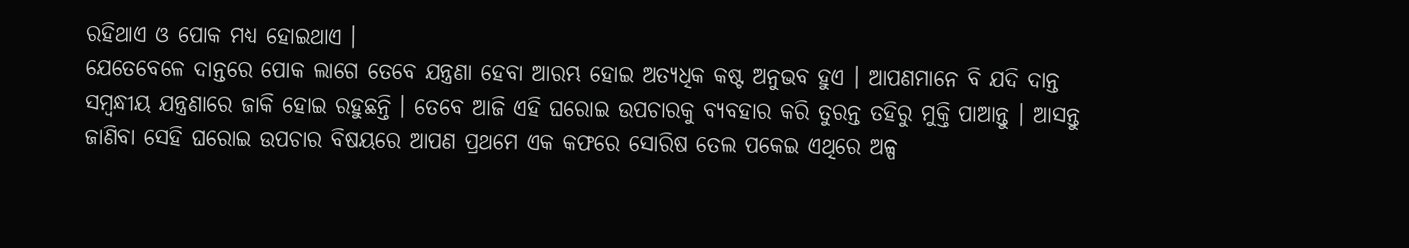ରହିଥାଏ ଓ ପୋକ ମଧ୍ୟ ହୋଇଥାଏ ।
ଯେତେବେଳେ ଦାନ୍ତରେ ପୋକ ଲାଗେ ତେବେ ଯନ୍ତ୍ରଣା ହେବା ଆରମ୍ଭ ହୋଇ ଅତ୍ୟଧିକ କଷ୍ଟ ଅନୁଭବ ହୁଏ । ଆପଣମାନେ ବି ଯଦି ଦାନ୍ତ ସମ୍ବନ୍ଧୀୟ ଯନ୍ତ୍ରଣାରେ ଜାକି ହୋଇ ରହୁଛନ୍ତି । ତେବେ ଆଜି ଏହି ଘରୋଇ ଉପଚାରକୁ ବ୍ୟବହାର କରି ତୁରନ୍ତ ତହିରୁ ମୁକ୍ତି ପାଆନ୍ତୁ । ଆସନ୍ତୁ ଜାଣିବା ସେହି ଘରୋଇ ଉପଚାର ବିଷୟରେ ଆପଣ ପ୍ରଥମେ ଏକ କଫରେ ସୋରିଷ ତେଲ ପକେଇ ଏଥିରେ ଅଳ୍ପ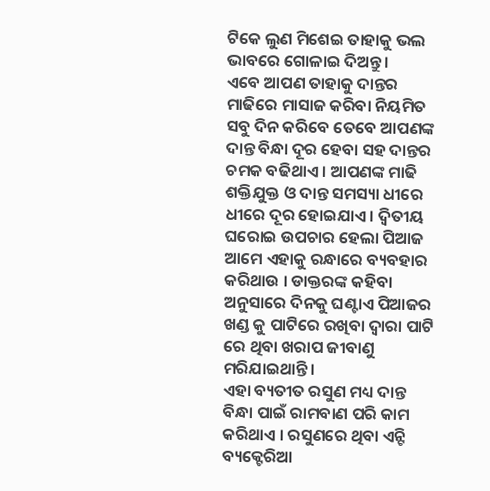ଟିକେ ଲୁଣ ମିଶେଇ ତାହାକୁ ଭଲ ଭାବରେ ଗୋଳାଇ ଦିଅନ୍ତୁ ।
ଏବେ ଆପଣ ତାହାକୁ ଦାନ୍ତର ମାଢିରେ ମାସାଜ କରିବା ନିୟମିତ ସବୁ ଦିନ କରିବେ ତେବେ ଆପଣଙ୍କ ଦାନ୍ତ ବିନ୍ଧା ଦୂର ହେବା ସହ ଦାନ୍ତର ଚମକ ବଢିଥାଏ । ଆପଣଙ୍କ ମାଢି ଶକ୍ତିଯୁକ୍ତ ଓ ଦାନ୍ତ ସମସ୍ୟା ଧୀରେ ଧୀରେ ଦୂର ହୋଇଯାଏ । ଦ୍ଵିତୀୟ ଘରୋଇ ଉପଚାର ହେଲା ପିଆଜ ଆମେ ଏହାକୁ ରନ୍ଧାରେ ବ୍ୟବହାର କରିଥାଉ । ଡାକ୍ତରଙ୍କ କହିବା ଅନୁସାରେ ଦିନକୁ ଘଣ୍ଟାଏ ପିଆଜର ଖଣ୍ଡ କୁ ପାଟିରେ ରଖିବା ଦ୍ଵାରା ପାଟି ରେ ଥିବା ଖରାପ ଜୀବାଣୁ ମରିଯାଇଥାନ୍ତି ।
ଏହା ବ୍ୟତୀତ ରସୁଣ ମଧ୍ୟ ଦାନ୍ତ ବିନ୍ଧା ପାଇଁ ରାମବାଣ ପରି କାମ କରିଥାଏ । ରସୁଣରେ ଥିବା ଏନ୍ଟି ବ୍ୟକ୍ଟେରିଆ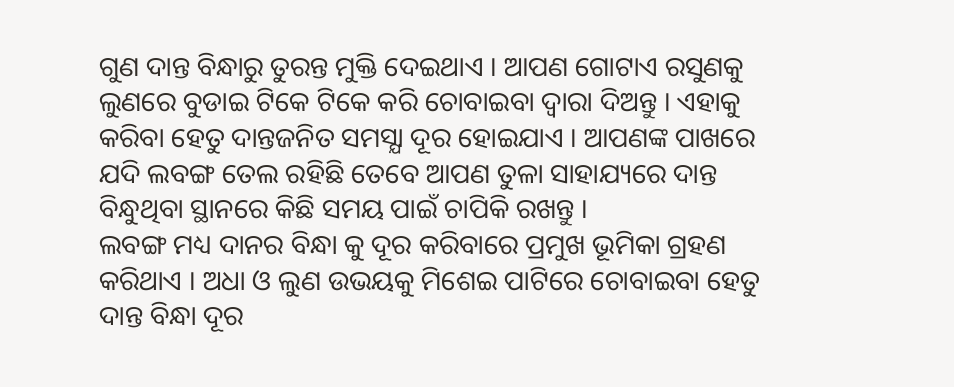ଗୁଣ ଦାନ୍ତ ବିନ୍ଧାରୁ ତୁରନ୍ତ ମୁକ୍ତି ଦେଇଥାଏ । ଆପଣ ଗୋଟାଏ ରସୁଣକୁ ଲୁଣରେ ବୁଡାଇ ଟିକେ ଟିକେ କରି ଚୋବାଇବା ଦ୍ଵାରା ଦିଅନ୍ତୁ । ଏହାକୁ କରିବା ହେତୁ ଦାନ୍ତଜନିତ ସମସ୍ଯା ଦୂର ହୋଇଯାଏ । ଆପଣଙ୍କ ପାଖରେ ଯଦି ଲବଙ୍ଗ ତେଲ ରହିଛି ତେବେ ଆପଣ ତୁଳା ସାହାଯ୍ୟରେ ଦାନ୍ତ ବିନ୍ଧୁଥିବା ସ୍ଥାନରେ କିଛି ସମୟ ପାଇଁ ଚାପିକି ରଖନ୍ତୁ ।
ଲବଙ୍ଗ ମଧ୍ୟ ଦାନର ବିନ୍ଧା କୁ ଦୂର କରିବାରେ ପ୍ରମୁଖ ଭୂମିକା ଗ୍ରହଣ କରିଥାଏ । ଅଧା ଓ ଲୁଣ ଉଭୟକୁ ମିଶେଇ ପାଟିରେ ଚୋବାଇବା ହେତୁ ଦାନ୍ତ ବିନ୍ଧା ଦୂର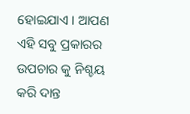ହୋଇଯାଏ । ଆପଣ ଏହି ସବୁ ପ୍ରକାରର ଉପଚାର କୁ ନିଶ୍ଚୟ କରି ଦାନ୍ତ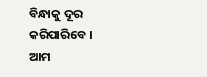ବିନ୍ଧାକୁ ଦୂର କରିପାରିବେ । ଆମ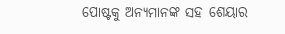ପୋଷ୍ଟକୁ ଅନ୍ୟମାନଙ୍କ ସହ ଶେୟାର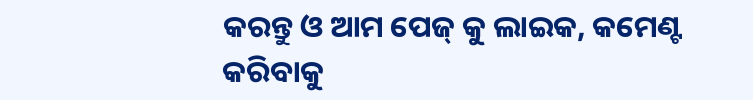କରନ୍ତୁ ଓ ଆମ ପେଜ୍ କୁ ଲାଇକ, କମେଣ୍ଟ କରିବାକୁ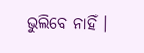ଭୁଲିବେ ନାହିଁ ।